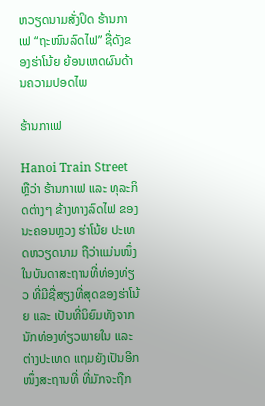ຫວຽດນາມສັ່ງປິດ ຮ້ານກາເຟ “ຖະໜົນລົດໄຟ” ຊື່ດັງຂອງຮ່າໂນ້ຍ ຍ້ອນເຫດຜົນດ້ານຄວາມປອດໄພ

ຮ້ານກາເຟ

Hanoi Train Street ຫຼືວ່າ ຮ້ານກາເຟ ແລະ ທຸລະກິດຕ່າງໆ ຂ້າງທາງລົດໄຟ ຂອງນະຄອນຫຼວງ ຮ່າໂນ້ຍ ປະເທດຫວຽດນາມ ຖືວ່າແມ່ນໜຶ່ງໃນບັນດາສະຖານທີ່ທ່ອງທ່ຽວ ທີ່ມີຊື່ສຽງທີ່ສຸດຂອງຮ່າໂນ້ຍ ແລະ ເປັນທີ່ນິຍົມທັງຈາກນັກທ່ອງທ່ຽວພາຍໃນ ແລະ ຕ່າງປະເທດ ແຖມຍັງເປັນອີກໜຶ່ງສະຖານທີ່ ທີ່ມັກຈະຖືກ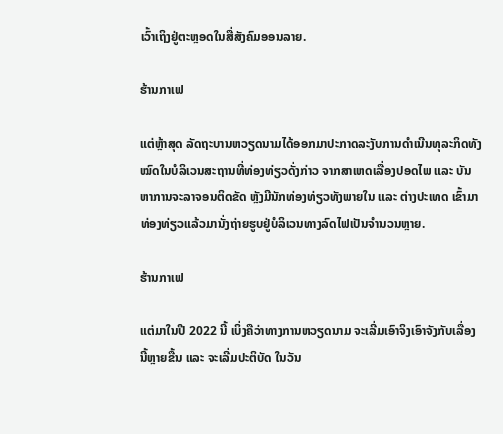ເວົ້າເຖິງຢູ່ຕະຫຼອດໃນສື່ສັງຄົມອອນລາຍ.

ຮ້ານກາເຟ

ແຕ່ຫຼ້າສຸດ ລັດຖະບານຫວຽດນາມໄດ້ອອກມາປະກາດລະງັບການດຳເນີນທຸລະກິດທັງໝົດໃນບໍລິເວນສະຖານທີ່ທ່ອງທ່ຽວດັ່ງກ່າວ ຈາກສາເຫດເລື່ອງປອດໄພ ແລະ ບັນຫາການຈະລາຈອນຕິດຂັດ ຫຼັງມີນັກທ່ອງທ່ຽວທັງພາຍໃນ ແລະ ຕ່າງປະເທດ ເຂົ້າມາທ່ອງທ່ຽວແລ້ວມານັ່ງຖ່າຍຮູບຢູ່ບໍລິເວນທາງລົດໄຟເປັນຈຳນວນຫຼາຍ.

ຮ້ານກາເຟ

ແຕ່ມາໃນປີ 2022 ນີ້ ເບິ່ງຄືວ່າທາງການຫວຽດນາມ ຈະເລີ່ມເອົາຈິງເອົາຈັງກັບເລື່ອງນີ້ຫຼາຍຂື້ນ ແລະ ຈະເລີ່ມປະຕິບັດ ໃນວັນ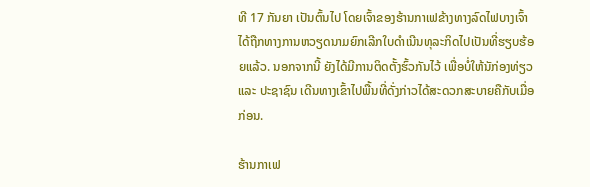ທີ 17 ກັນຍາ ເປັນຕົ້ນໄປ ໂດຍເຈົ້າຂອງຮ້ານກາເຟຂ້າງທາງລົດໄຟບາງເຈົ້າ ໄດ້ຖືກທາງການຫວຽດນາມຍົກເລີກໃບດຳເນີນທຸລະກິດໄປເປັນທີ່ຮຽບຮ້ອຍແລ້ວ. ນອກຈາກນີ້ ຍັງໄດ້ມີການຕິດຕັ້ງຮົ້ວກັນໄວ້ ເພື່ອບໍ່ໃຫ້ນັກ່ອງທ່ຽວ ແລະ ປະຊາຊົນ ເດີນທາງເຂົ້າໄປພື້ນທີ່ດັ່ງກ່າວໄດ້ສະດວກສະບາຍຄືກັບເມື່ອກ່ອນ.

ຮ້ານກາເຟ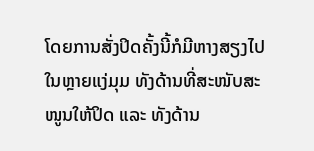ໂດຍການສັ່ງປິດຄັ້ງນີ້ກໍມີຫາງສຽງໄປໃນຫຼາຍແງ່ມຸມ ທັງດ້ານທີ່ສະໜັບສະໜູນໃຫ້ປິດ ແລະ ທັງດ້ານ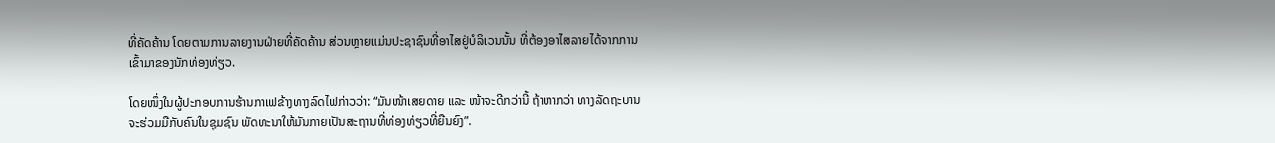ທີ່ຄັດຄ້ານ ໂດຍຕາມການລາຍງານຝ່າຍທີ່ຄັດຄ້ານ ສ່ວນຫຼາຍແມ່ນປະຊາຊົນທີ່ອາໄສຢູ່ບໍລິເວນນັ້ນ ທີ່ຕ້ອງອາໄສລາຍໄດ້ຈາກການເຂົ້າມາຂອງນັກທ່ອງທ່ຽວ.

ໂດຍໜຶ່ງໃນຜູ້ປະກອບການຮ້ານກາເຟຂ້າງທາງລົດໄຟກ່າວວ່າ: “ມັນໜ້າເສຍດາຍ ແລະ ໜ້າຈະດີກວ່ານີ້ ຖ້າຫາກວ່າ ທາງລັດຖະບານຈະຮ່ວມມືກັບຄົນໃນຊຸມຊົນ ພັດທະນາໃຫ້ມັນກາຍເປັນສະຖານທີ່ທ່ອງທ່ຽວທີ່ຍືນຍົງ”.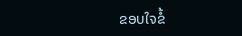ຂອບໃຈຂໍ້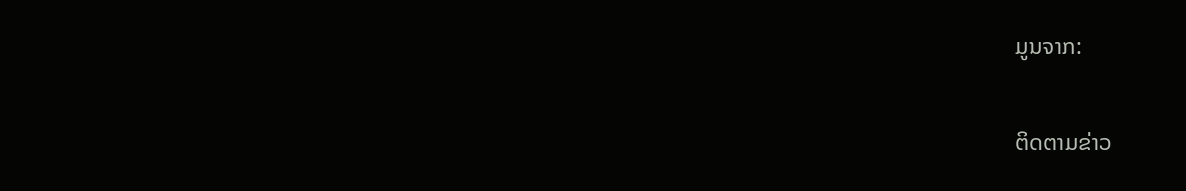ມູນຈາກ:

ຕິດຕາມຂ່າວ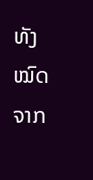ທັງໝົດຈາກ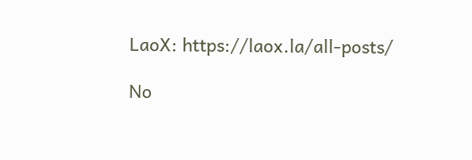LaoX: https://laox.la/all-posts/

No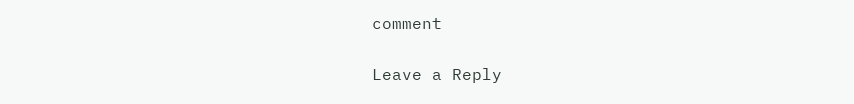comment

Leave a Reply